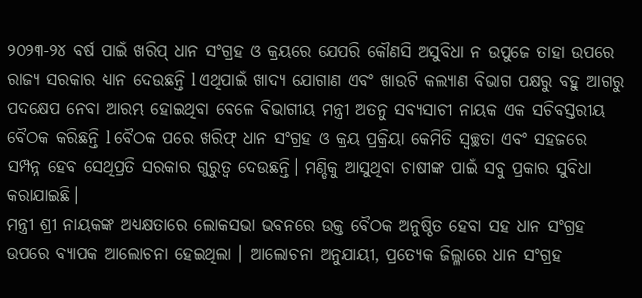୨୦୨୩-୨୪ ବର୍ଷ ପାଇଁ ଖରିପ୍ ଧାନ ସଂଗ୍ରହ ଓ କ୍ରୟରେ ଯେପରି କୌଣସି ଅସୁବିଧା ନ ଉପୁଜେ ତାହା ଉପରେ ରାଜ୍ୟ ସରକାର ଧ୍ୟାନ ଦେଉଛନ୍ତି l ଏଥିପାଇଁ ଖାଦ୍ୟ ଯୋଗାଣ ଏବଂ ଖାଉଟି କଲ୍ୟାଣ ବିଭାଗ ପକ୍ଷରୁ ବହୁ ଆଗରୁ ପଦକ୍ଷେପ ନେବା ଆରମ୍ଭ ହୋଇଥିବା ବେଳେ ବିଭାଗୀୟ ମନ୍ତ୍ରୀ ଅତନୁ ସବ୍ୟସାଚୀ ନାୟକ ଏକ ସଚିବସ୍ତରୀୟ ବୈଠକ କରିଛନ୍ତି l ବୈଠକ ପରେ ଖରିଫ୍ ଧାନ ସଂଗ୍ରହ ଓ କ୍ରୟ ପ୍ରକ୍ରିୟା କେମିତି ସ୍ବଚ୍ଛତା ଏବଂ ସହଜରେ ସମ୍ପନ୍ନ ହେବ ସେଥିପ୍ରତି ସରକାର ଗୁରୁତ୍ଵ ଦେଉଛନ୍ତି। ମଣ୍ଡିକୁ ଆସୁଥିବା ଚାଷୀଙ୍କ ପାଇଁ ସବୁ ପ୍ରକାର ସୁବିଧା କରାଯାଇଛି।
ମନ୍ତ୍ରୀ ଶ୍ରୀ ନାୟକଙ୍କ ଅଧ୍ୟକ୍ଷତାରେ ଲୋକସଭା ଭବନରେ ଉକ୍ତ ବୈଠକ ଅନୁଷ୍ଠିତ ହେବା ସହ ଧାନ ସଂଗ୍ରହ ଉପରେ ବ୍ୟାପକ ଆଲୋଚନା ହେଇଥିଲା । ଆଲୋଚନା ଅନୁଯାୟୀ, ପ୍ରତ୍ୟେକ ଜିଲ୍ଳାରେ ଧାନ ସଂଗ୍ରହ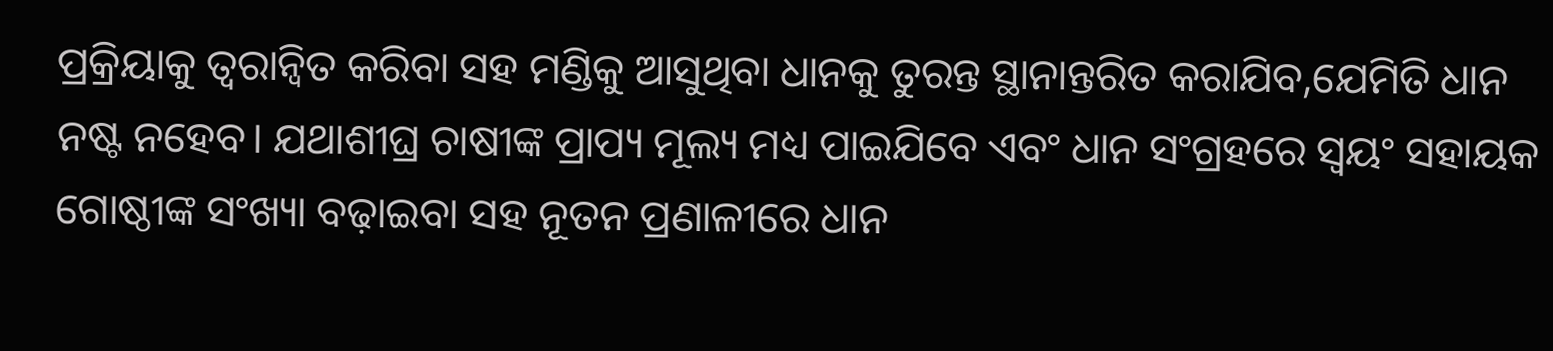ପ୍ରକ୍ରିୟାକୁ ତ୍ବରାନ୍ବିତ କରିବା ସହ ମଣ୍ଡିକୁ ଆସୁଥିବା ଧାନକୁ ତୁରନ୍ତ ସ୍ଥାନାନ୍ତରିତ କରାଯିବ,ଯେମିତି ଧାନ ନଷ୍ଟ ନହେବ। ଯଥାଶୀଘ୍ର ଚାଷୀଙ୍କ ପ୍ରାପ୍ୟ ମୂଲ୍ୟ ମଧ୍ୟ ପାଇଯିବେ ଏବଂ ଧାନ ସଂଗ୍ରହରେ ସ୍ଵୟଂ ସହାୟକ ଗୋଷ୍ଠୀଙ୍କ ସଂଖ୍ୟା ବଢ଼ାଇବା ସହ ନୂତନ ପ୍ରଣାଳୀରେ ଧାନ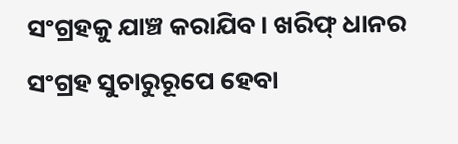ସଂଗ୍ରହକୁ ଯାଞ୍ଚ କରାଯିବ। ଖରିଫ୍ ଧାନର ସଂଗ୍ରହ ସୁଚାରୁରୂପେ ହେବା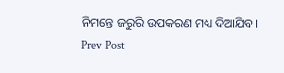ନିମନ୍ତେ ଜରୁରି ଉପକରଣ ମଧ୍ୟ ଦିଆଯିବ।
Prev Post